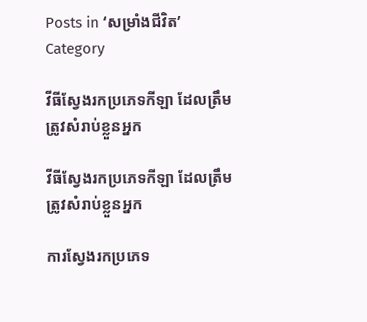Posts in ‘សម្រាំងជីវិត’ Category

វីធីស្វែងរកប្រភេទកីឡា ដែលត្រឹមត្រូវសំរាប់ខ្លួនអ្នក

វីធីស្វែងរកប្រភេទកីឡា ដែលត្រឹមត្រូវសំរាប់ខ្លួនអ្នក

ការស្វែងរកប្រភេទ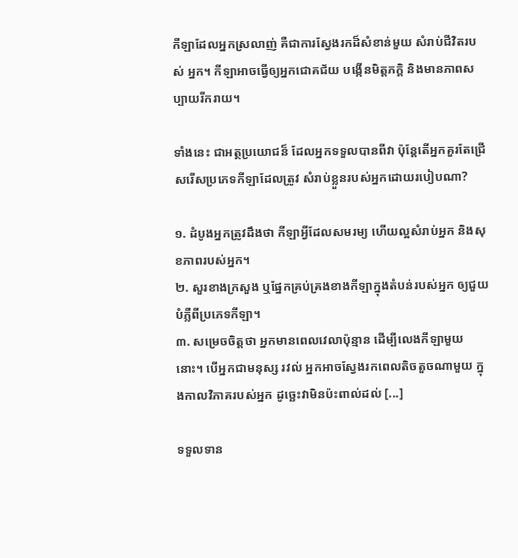កីឡាដែលអ្នកស្រលាញ់ គឺជាការស្វែងរកដ៏សំខាន់មួយ សំរាប់ជីវិតរបស់ អ្នក។ កីឡាអាចធ្វើឲ្យអ្នកជោគជ័យ បង្កើនមិត្តភក្តិ និងមានភាពសប្បាយរីករាយ។

ទាំងនេះ ជាអត្ថប្រយោជន៏ ដែលអ្នកទទួលបានពីវា ប៉ុន្តែតើអ្នកគួរតែជ្រើសរើសប្រភេទកីឡាដែលត្រូវ សំរាប់ខ្លួនរបស់អ្នកដោយរបៀបណា?

១. ដំបូងអ្នកត្រូវដឹងថា កីឡាអ្វីដែលសមរម្យ ហើយល្អសំរាប់អ្នក និងសុខភាពរបស់អ្នក។
២. សួរខាងក្រសួង ឬផ្នែកគ្រប់គ្រងខាងកីឡាក្នុងតំបន់របស់អ្នក ឲ្យជួយបំភ្លឺពីប្រភេទកីឡា។
៣. សម្រេចចិត្តថា អ្នកមានពេលវេលាប៉ុន្មាន ដើម្បីលេងកីឡាមួយនោះ។ បើអ្នកជាមនុស្ស រវល់ អ្នកអាចស្វែងរកពេលតិចតួចណាមួយ ក្នុងកាលវិភាគរបស់អ្នក ដូច្ឆេះវាមិនប៉ះពាល់ដល់ [...]

ទទួលទាន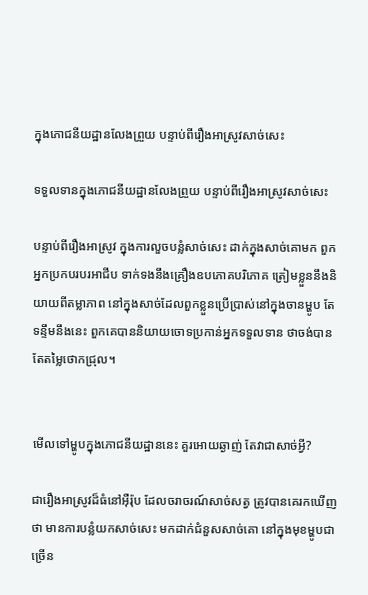ក្នុងភោជនីយដ្ឋានលែងព្រួយ បន្ទាប់ពីរឿងអាស្រូវសាច់សេះ

ទទួលទានក្នុងភោជនីយដ្ឋានលែងព្រួយ បន្ទាប់ពីរឿងអាស្រូវសាច់សេះ

បន្ទាប់ពីរឿងអាស្រូវ ក្នុងការលួចបន្លំសាច់សេះ ដាក់ក្នុងសាច់គោមក ពួកអ្នកប្រកបរបរអាជីប ទាក់ទងនឹងគ្រឿងឧបភោគបរិភោគ ត្រៀមខ្លួននឹងនិយាយពីតម្លាភាព នៅក្នុងសាច់ដែលពួកខ្លួនប្រើប្រាស់នៅក្នុងចានម្ហូប តែទន្ទឹមនឹងនេះ ពួកគេបាននិយាយចោទប្រកាន់អ្នកទទួលទាន ថាចង់បានតែតម្លៃថោកជ្រុល។


មើលទៅម្ហូបក្នុងភោជនីយដ្ឋាននេះ គួរអោយឆ្ងាញ់ តែវាជាសាច់អ្វី?

ជារឿងអាស្រូវដ៏ធំនៅអ៊ឺរ៉ុប ដែលចរាចរណ៍សាច់សត្វ ត្រូវបានគេរកឃើញថា មានការបន្លំយកសាច់សេះ មកដាក់ជំនួសសាច់គោ នៅក្នុងមុខម្ហូបជាច្រើន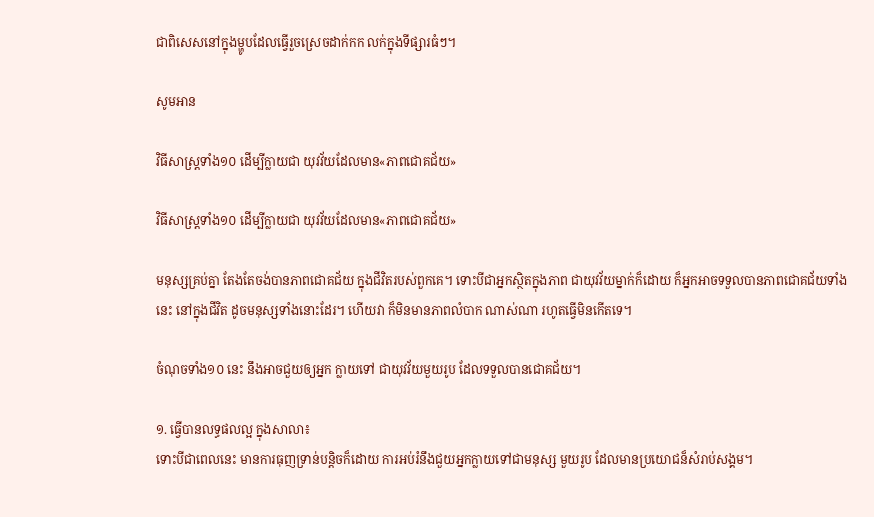ជាពិសេសនៅក្នុងម្ហូបដែលធ្វើរួចស្រេចដាក់កក លក់ក្នុងទីផ្សារធំៗ។

សូមអាន

វិធីសាស្ត្រទាំង១០ ដើម្បីក្លាយជា យុវវ័យដែលមាន«ភាពជោគជ័យ»

វិធីសាស្ត្រទាំង១០ ដើម្បីក្លាយជា យុវវ័យដែលមាន«ភាពជោគជ័យ»

មនុស្សគ្រប់គ្នា តែងតែចង់បានភាពជោគជ័យ ក្នុងជីវិតរបស់ពួកគេ។ ទោះបីជាអ្នកស្ថិតក្នុងភាព ជាយុវវ័យម្នាក់ក៏ដោយ ក៏អ្នកអាចទទួលបានភាពជោគជ័យទាំងនេះ នៅក្នុងជីវិត ដូចមនុស្សទាំងនោះដែរ។ ហើយវា ក៏មិនមានភាពលំបាក ណាស់ណា រហូតធ្វើមិនកើតទេ។

ចំណុចទាំង១០ នេះ នឹងអាចជួយឲ្យអ្នក ក្លាយទៅ ជាយុវវ័យមួយរូប ដែលទទួលបានជោគជ័យ។

១. ធ្វើបានលទ្ធផលល្អ ក្នុងសាលា៖
ទោះបីជាពេលនេះ មានការធុញទ្រាន់បន្តិចក៏ដោយ ការអប់រំនឹងជួយអ្នកក្លាយទៅជាមនុស្ស មួយរូប ដែលមានប្រយោជន៏សំរាប់សង្គម។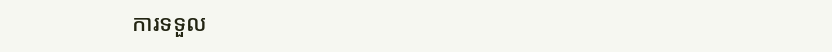ការទទួល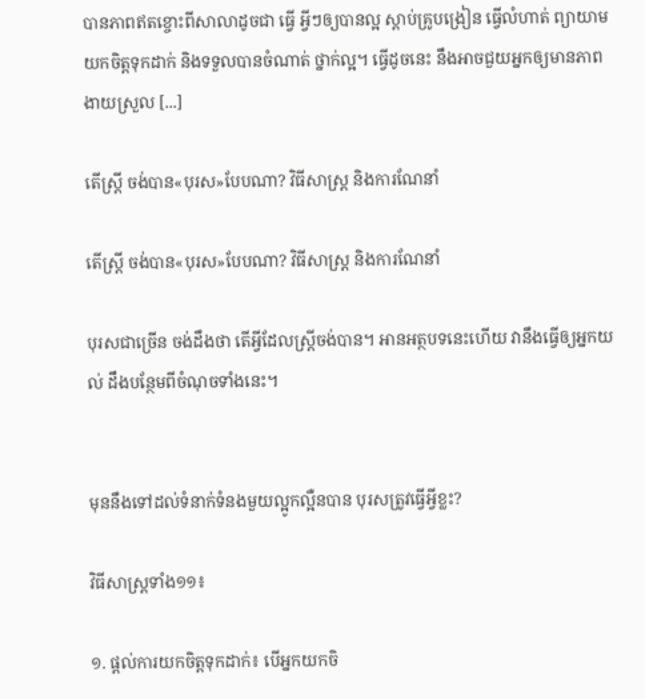បានភាពឥតខ្ចោះពីសាលាដូចជា ធ្វើ អ្វីៗឲ្យបានល្អ ស្តាប់គ្រូបង្រៀន ធ្វើលំហាត់ ព្យាយាមយកចិត្តទុកដាក់ និងទទួលបានចំណាត់ ថ្នាក់ល្អ។ ធ្វើដូចនេះ នឹងអាចជួយអ្នកឲ្យមានភាពងាយស្រួល [...]

តើស្រ្តី ចង់បាន«បុរស»បែបណា? វិធីសាស្ត្រ និងការណែនាំ

តើស្រ្តី ចង់បាន«បុរស»បែបណា? វិធីសាស្ត្រ និងការណែនាំ

បុរសជាច្រើន ចង់ដឹងថា តើអ្វីដែលស្រ្តីចង់បាន។ អានអត្ថបទនេះហើយ វានឹងធ្វើឲ្យអ្នកយល់ ដឹងបន្ថែមពីចំណុចទាំងនេះ។


មុននឹងទៅដល់ទំនាក់ទំនងមួយល្អូកល្អឺនបាន បុរសត្រូវធ្វើអ្វីខ្លះ?

វិធីសាស្ត្រទាំង១១៖

១. ផ្តល់ការយកចិត្តទុកដាក់៖ បើអ្នកយកចិ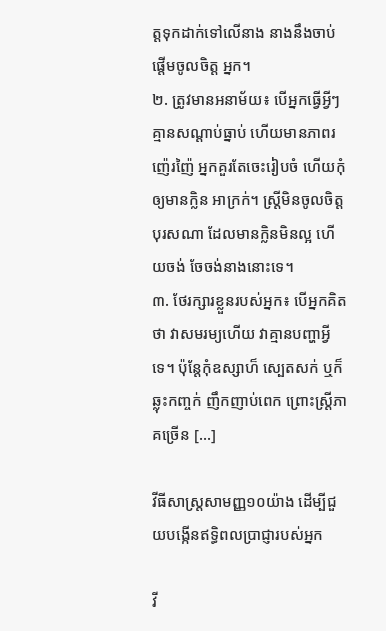ត្តទុកដាក់ទៅលើនាង នាងនឹងចាប់ផ្តើមចូលចិត្ត អ្នក។
២. ត្រូវមានអនាម័យ៖ បើអ្នកធ្វើអ្វីៗ គ្មានសណ្តាប់ធ្នាប់ ហើយមានភាពរញ៉េរញ៉ៃ អ្នកគួរតែចេះរៀបចំ ហើយកុំឲ្យមានក្លិន អាក្រក់។ ស្រ្តីមិនចូលចិត្តបុរសណា ដែលមានក្លិនមិនល្អ ហើយចង់ ចែចង់នាងនោះទេ។
៣. ថែរក្សារខ្លួនរបស់អ្នក៖ បើអ្នកគិតថា វាសមរម្យហើយ វាគ្មានបញ្ហាអ្វីទេ។ ប៉ុន្តែកុំឧស្សាហ៏ ស្បេតសក់ ឬក៏ឆ្លុះកញ្ចក់ ញឹកញាប់ពេក ព្រោះស្ត្រីភាគច្រើន [...]

វីធីសាស្ត្រសាមញ្ញ១០យ៉ាង ដើម្បីជួយបង្កើនឥទ្ធិពលប្រាជ្ញារបស់អ្នក

វី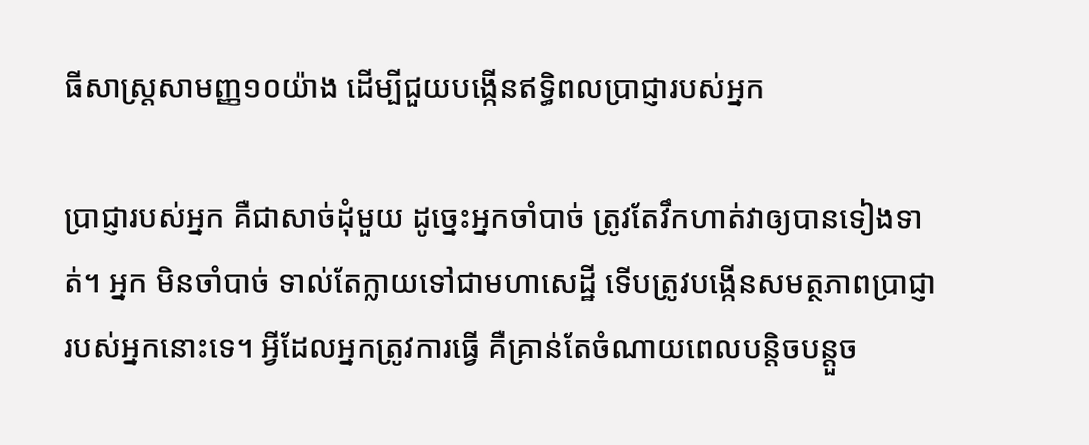ធីសាស្ត្រសាមញ្ញ១០យ៉ាង ដើម្បីជួយបង្កើនឥទ្ធិពលប្រាជ្ញារបស់អ្នក

ប្រាជ្ញារបស់អ្នក គឺជាសាច់ដុំមួយ ដូច្នេះអ្នកចាំបាច់ ត្រូវតែវឹកហាត់វាឲ្យបានទៀងទាត់។ អ្នក មិនចាំបាច់ ទាល់តែក្លាយទៅជាមហាសេដ្ឋី ទើបត្រូវបង្កើនសមត្ថភាពប្រាជ្ញារបស់អ្នកនោះទេ។ អ្វីដែលអ្នកត្រូវការធ្វើ គឺគ្រាន់តែចំណាយពេលបន្តិចបន្តួច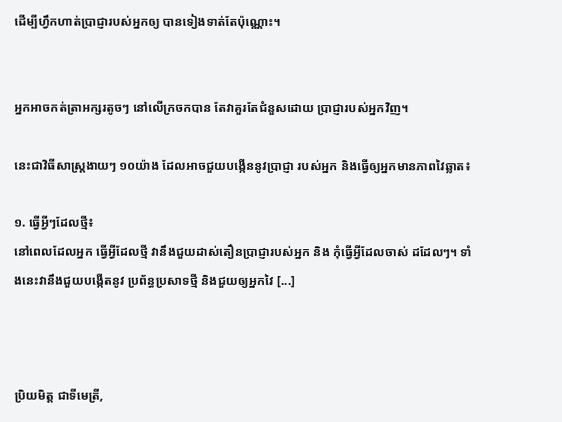ដើម្បីហ្វឹកហាត់ប្រាជ្ញារបស់អ្នកឲ្យ បានទៀងទាត់តែប៉ុណ្ណោះ។


អ្នកអាចកត់ត្រាអក្សរតូចៗ នៅលើក្រចកបាន តែវាគួរតែជំនួសដោយ ប្រាជ្ញារបស់អ្នកវិញ។

នេះជាវិធីសាស្ត្រងាយៗ ១០យ៉ាង ដែលអាចជួយបង្កើននូវប្រាជ្ញា របស់អ្នក និងធ្វើឲ្យអ្នកមានភាពវៃឆ្លាត៖

១. ធ្វើអ្វីៗដែលថ្មី៖
នៅពេលដែលអ្នក ធ្វើអ្វីដែលថ្មី វានឹងជួយដាស់តឿនប្រាជ្ញារបស់អ្នក និង កុំធ្វើអ្វីដែលចាស់ ដដែលៗ។ ទាំងនេះវានឹងជួយបង្កើតនូវ ប្រព័ន្ធប្រសាទថ្មី និងជួយឲ្យអ្នកវៃ [...]



ប្រិយមិត្ត ជាទីមេត្រី,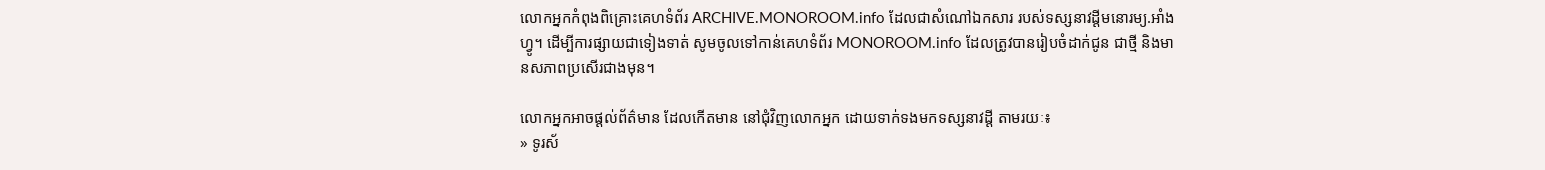លោកអ្នកកំពុងពិគ្រោះគេហទំព័រ ARCHIVE.MONOROOM.info ដែលជាសំណៅឯកសារ របស់ទស្សនាវដ្ដីមនោរម្យ.អាំងហ្វូ។ ដើម្បីការផ្សាយជាទៀងទាត់ សូមចូលទៅកាន់គេហទំព័រ MONOROOM.info ដែលត្រូវបានរៀបចំដាក់ជូន ជាថ្មី និងមានសភាពប្រសើរជាងមុន។

លោកអ្នកអាចផ្ដល់ព័ត៌មាន ដែលកើតមាន នៅជុំវិញលោកអ្នក ដោយទាក់ទងមកទស្សនាវដ្ដី តាមរយៈ៖
» ទូរស័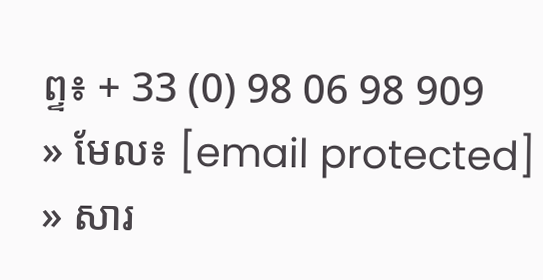ព្ទ៖ + 33 (0) 98 06 98 909
» មែល៖ [email protected]
» សារ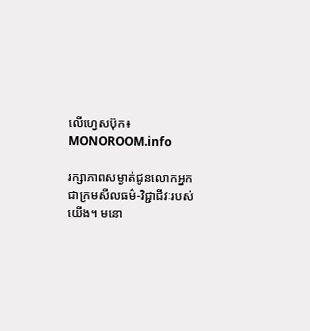លើហ្វេសប៊ុក៖ MONOROOM.info

រក្សាភាពសម្ងាត់ជូនលោកអ្នក ជាក្រមសីលធម៌-វិជ្ជាជីវៈរបស់យើង។ មនោ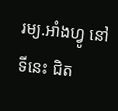រម្យ.អាំងហ្វូ នៅទីនេះ ជិត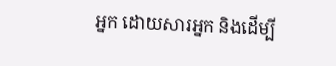អ្នក ដោយសារអ្នក និងដើម្បី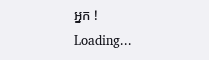អ្នក !
Loading...